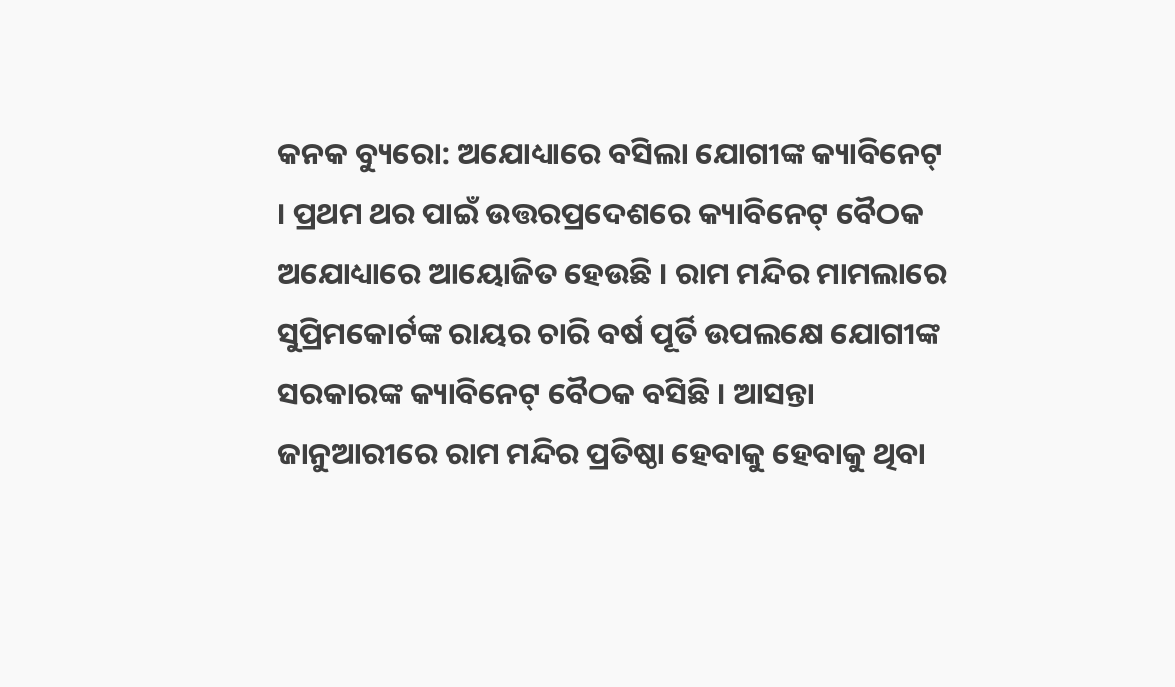କନକ ବ୍ୟୁରୋ: ଅଯୋଧ୍ୟାରେ ବସିଲା ଯୋଗୀଙ୍କ କ୍ୟାବିନେଟ୍ । ପ୍ରଥମ ଥର ପାଇଁ ଉତ୍ତରପ୍ରଦେଶରେ କ୍ୟାବିନେଟ୍ ବୈଠକ ଅଯୋଧ୍ୟାରେ ଆୟୋଜିତ ହେଉଛି । ରାମ ମନ୍ଦିର ମାମଲାରେ ସୁପ୍ରିମକୋର୍ଟଙ୍କ ରାୟର ଚାରି ବର୍ଷ ପୂର୍ତି ଉପଲକ୍ଷେ ଯୋଗୀଙ୍କ ସରକାରଙ୍କ କ୍ୟାବିନେଟ୍ ବୈଠକ ବସିଛି । ଆସନ୍ତା ଜାନୁଆରୀରେ ରାମ ମନ୍ଦିର ପ୍ରତିଷ୍ଠା ହେବାକୁ ହେବାକୁ ଥିବା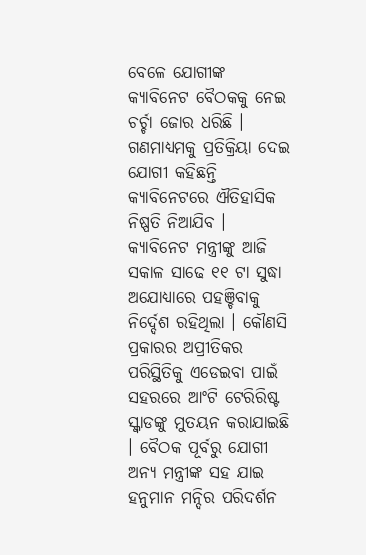ବେଳେ ଯୋଗୀଙ୍କ କ୍ୟାବିନେଟ ବୈଠକକୁ ନେଇ ଚର୍ଚ୍ଚା ଜୋର ଧରିଛି । ଗଣମାଧ୍ୟମକୁ ପ୍ରତିକ୍ରିୟା ଦେଇ ଯୋଗୀ କହିଛନ୍ତି କ୍ୟାବିନେଟରେ ଐତିହାସିକ ନିଷ୍ପତି ନିଆଯିବ । କ୍ୟାବିନେଟ ମନ୍ତ୍ରୀଙ୍କୁ ଆଜି ସକାଳ ସାଢେ ୧୧ ଟା ସୁଦ୍ଧା ଅଯୋଧ୍ୟାରେ ପହଞ୍ଚିବାକୁ ନିର୍ଦ୍ଦେଶ ରହିଥିଲା । କୌଣସି ପ୍ରକାରର ଅପ୍ରୀତିକର ପରିସ୍ଥିତିକୁ ଏଡେଇବା ପାଇଁ ସହରରେ ଆଂଟି ଟେରିରିଷ୍ଟ ସ୍କ୍ୱାଡଙ୍କୁ ମୁତୟନ କରାଯାଇଛି । ବୈଠକ ପୂର୍ବରୁ ଯୋଗୀ ଅନ୍ୟ ମନ୍ତ୍ରୀଙ୍କ ସହ ଯାଇ ହନୁମାନ ମନ୍ଦିର ପରିଦର୍ଶନ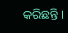କରିଛନ୍ତି ।